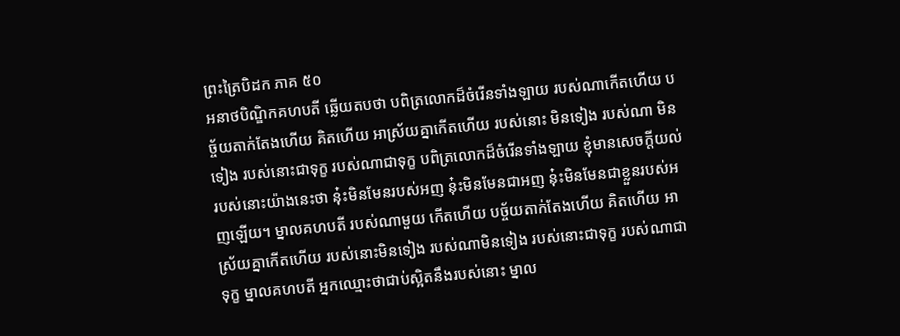ព្រះត្រៃបិដក ភាគ ៥០
អនាថបិណ្ឌិកគហបតី ឆ្លើយតបថា បពិត្រលោកដ៏ចំរើនទាំងឡាយ របស់ណាកើតហើយ បច្ច័យតាក់តែងហើយ គិតហើយ អាស្រ័យគ្នាកើតហើយ របស់នោះ មិនទៀង របស់ណា មិនទៀង របស់នោះជាទុក្ខ របស់ណាជាទុក្ខ បពិត្រលោកដ៏ចំរើនទាំងឡាយ ខ្ញុំមានសេចក្តីយល់របស់នោះយ៉ាងនេះថា នុ៎ះមិនមែនរបស់អញ នុ៎ះមិនមែនជាអញ នុ៎ះមិនមែនជាខ្លួនរបស់អញឡើយ។ ម្នាលគហបតី របស់ណាមួយ កើតហើយ បច្ច័យតាក់តែងហើយ គិតហើយ អាស្រ័យគ្នាកើតហើយ របស់នោះមិនទៀង របស់ណាមិនទៀង របស់នោះជាទុក្ខ របស់ណាជាទុក្ខ ម្នាលគហបតី អ្នកឈ្មោះថាជាប់ស្អិតនឹងរបស់នោះ ម្នាល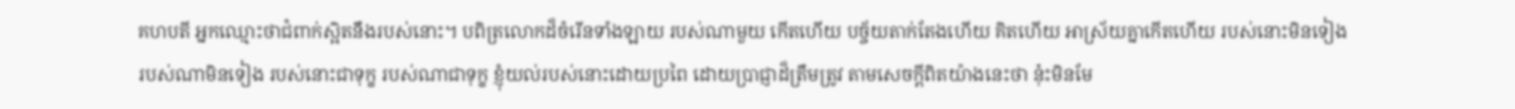គហបតី អ្នកឈ្មោះថាជំពាក់ស្អិតនឹងរបស់នោះ។ បពិត្រលោកដ៏ចំរើនទាំងឡាយ របស់ណាមួយ កើតហើយ បច្ច័យតាក់តែងហើយ គិតហើយ អាស្រ័យគ្នាកើតហើយ របស់នោះមិនទៀង របស់ណាមិនទៀង របស់នោះជាទុក្ខ របស់ណាជាទុក្ខ ខ្ញុំយល់របស់នោះដោយប្រពៃ ដោយប្រាជ្ញាដ៏ត្រឹមត្រូវ តាមសេចក្តីពិតយ៉ាងនេះថា នុ៎ះមិនមែ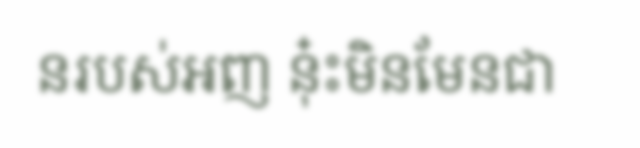នរបស់អញ នុ៎ះមិនមែនជា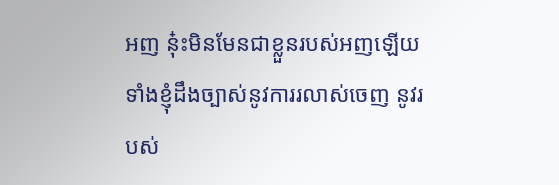អញ នុ៎ះមិនមែនជាខ្លួនរបស់អញឡើយ ទាំងខ្ញុំដឹងច្បាស់នូវការរលាស់ចេញ នូវរបស់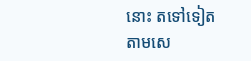នោះ តទៅទៀត តាមសេ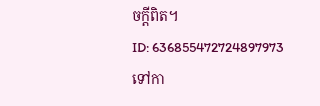ចក្តីពិត។
ID: 636855472724897973
ទៅកា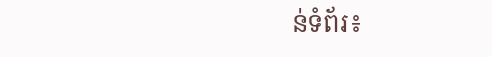ន់ទំព័រ៖